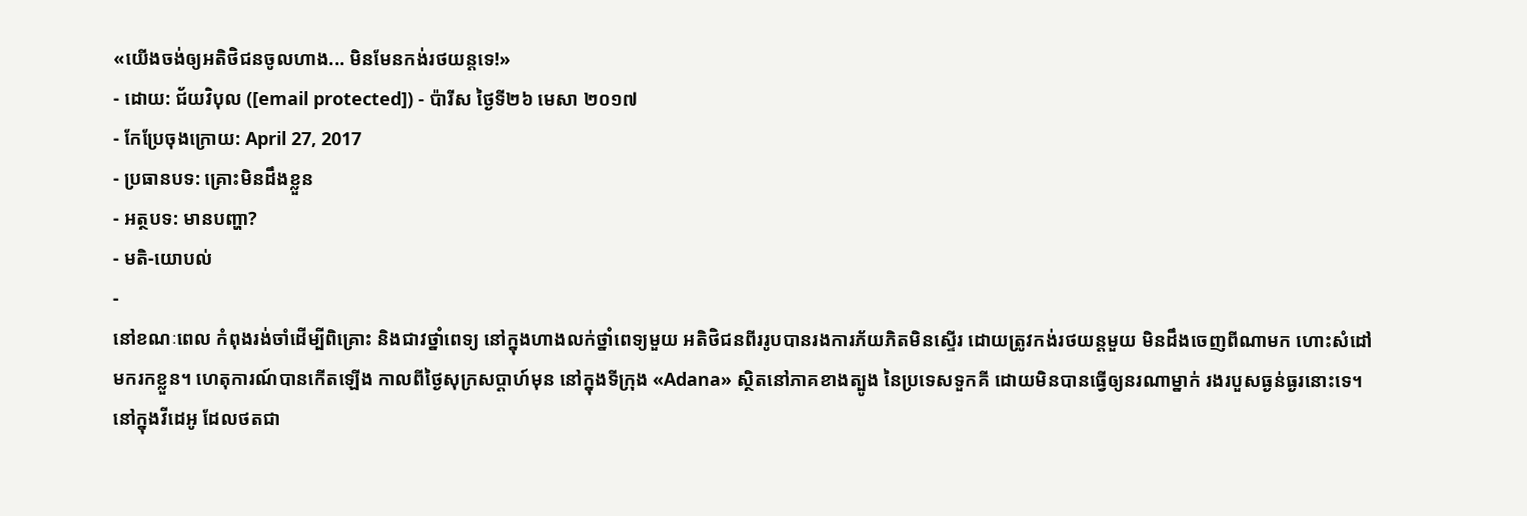«យើងចង់ឲ្យអតិថិជនចូលហាង... មិនមែនកង់រថយន្ដទេ!»
- ដោយ: ជ័យវិបុល ([email protected]) - ប៉ារីស ថ្ងៃទី២៦ មេសា ២០១៧
- កែប្រែចុងក្រោយ: April 27, 2017
- ប្រធានបទ: គ្រោះមិនដឹងខ្លួន
- អត្ថបទ: មានបញ្ហា?
- មតិ-យោបល់
-
នៅខណៈពេល កំពុងរង់ចាំដើម្បីពិគ្រោះ និងជាវថ្នាំពេទ្យ នៅក្នុងហាងលក់ថ្នាំពេទ្យមួយ អតិថិជនពីររូបបានរងការភ័យភិតមិនស្ទើរ ដោយត្រូវកង់រថយន្ដមួយ មិនដឹងចេញពីណាមក ហោះសំដៅមករកខ្លួន។ ហេតុការណ៍បានកើតឡើង កាលពីថ្ងៃសុក្រសប្ដាហ៍មុន នៅក្នុងទីក្រុង «Adana» ស្ថិតនៅភាគខាងត្បូង នៃប្រទេសទួកគី ដោយមិនបានធ្វើឲ្យនរណាម្នាក់ រងរបួសធ្ងន់ធ្ងរនោះទេ។
នៅក្នុងវីដេអូ ដែលថតជា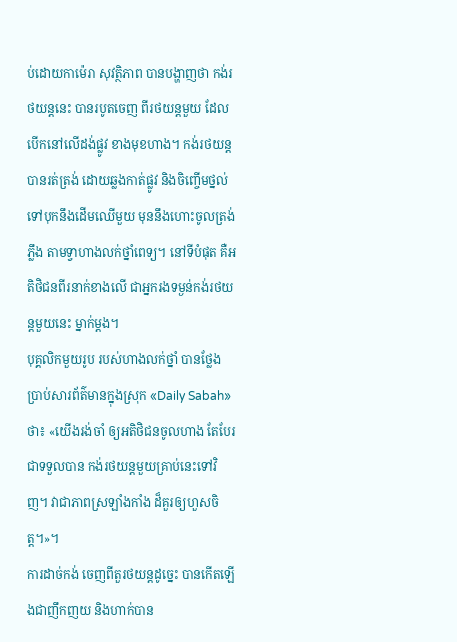ប់ដោយកាម៉េរា សុវត្ថិភាព បានបង្ហាញថា កង់រថយន្ដនេះ បានរបូតចេញ ពីរថយន្ដមួយ ដែលបើកនៅលើដង់ផ្លូវ ខាងមុខហាង។ កង់រថយន្ដបានរត់ត្រង់ ដោយឆ្លងកាត់ផ្លូវ និងចិញ្ចើមថ្នល់ ទៅបុកនឹងដើមឈើមួយ មុននឹងហោះចូលត្រង់ភ្លឹង តាមទ្វាហាងលក់ថ្នាំពេទ្យ។ នៅទីបំផុត គឺអតិថិជនពីរនាក់ខាងលើ ជាអ្នករងទម្ងន់កង់រថយន្ដមួយនេះ ម្នាក់ម្ដង។
បុគ្គលិកមួយរូប របស់ហាងលក់ថ្នាំ បានថ្លែងប្រាប់សារព័ត៌មានក្នុងស្រុក «Daily Sabah» ថា៖ «យើងរង់ចាំ ឲ្យអតិថិជនចូលហាង តែបែរជាទទួលបាន កង់រថយន្ដមួយគ្រាប់នេះទៅវិញ។ វាជាភាពស្រឡាំងកាំង ដ៏គួរឲ្យហួសចិត្ត។»។
ការដាច់កង់ ចេញពីតួរថយន្ដដូច្នេះ បានកើតឡើងជាញឹកញយ និងហាក់បាន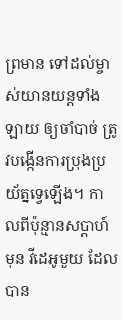ព្រមាន ទៅដល់ម្ចាស់យានយន្ដទាំងឡាយ ឲ្យចាំបាច់ ត្រូវបង្កើនការប្រុងប្រយ័ត្នទ្វេឡើង។ កាលពីប៉ុន្មានសប្ដាហ៍មុន វីដេអូមួយ ដែលបាន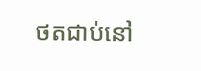ថតជាប់នៅ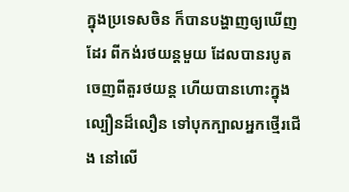ក្នុងប្រទេសចិន ក៏បានបង្ហាញឲ្យឃើញដែរ ពីកង់រថយន្ដមួយ ដែលបានរបូតចេញពីតួរថយន្ដ ហើយបានហោះក្នុងល្បឿនដ៏លឿន ទៅបុកក្បាលអ្នកថ្មើរជើង នៅលើ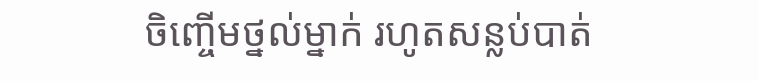ចិញ្ចើមថ្នល់ម្នាក់ រហូតសន្លប់បាត់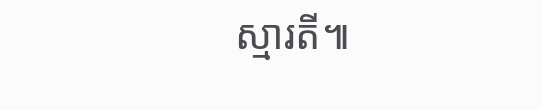ស្មារតី៕